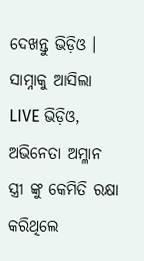ଦେଖନ୍ତୁ ଭିଡ଼ିଓ । ସାମ୍ନାକୁ ଆସିଲା LIVE ଭିଡ଼ିଓ, ଅଭିନେତା ଅମ୍ଳାନ ସ୍ତ୍ରୀ ଙ୍କୁ କେମିତି ରକ୍ଷା କରିଥିଲେ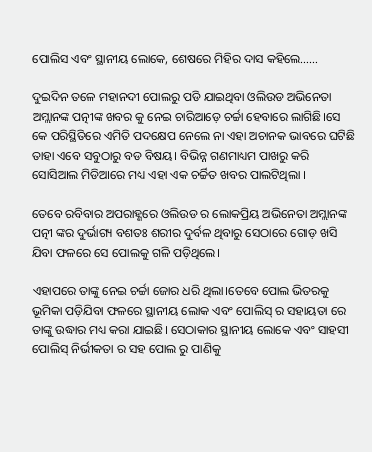ପୋଲିସ ଏବଂ ସ୍ଥାନୀୟ ଲୋକେ, ଶେଷରେ ମିହିର ଦାସ କହିଲେ……

ଦୁଇଦିନ ତଳେ ମହାନଦୀ ପୋଲରୁ ପଡି ଯାଇଥିବା ଓଲିଉଡ ଅଭିନେତା ଅମ୍ଲାନଙ୍କ ପତ୍ନୀଙ୍କ ଖବର କୁ ନେଇ ଚାରିଆଡ଼େ ଚର୍ଚ୍ଚା ହେବାରେ ଲାଗିଛି।ସେ କେ ପରିସ୍ଥିତିରେ ଏମିତି ପଦକ୍ଷେପ ନେଲେ ନା ଏହା ଅଚାନକ ଭାବରେ ଘଟିଛି ତାହା ଏବେ ସବୁଠାରୁ ବଡ ବିଷୟ। ବିଭିନ୍ନ ଗଣମାଧ୍ୟମ ପାଖରୁ କରି ସୋସିଆଲ ମିଡିଆରେ ମଧ୍ୟ ଏହା ଏକ ଚର୍ଚ୍ଚିତ ଖବର ପାଲଟିଥିଲା ।

ତେବେ ରବିବାର ଅପରାହ୍ଣରେ ଓଲିଉଡ ର ଲୋକପ୍ରିୟ ଅଭିନେତା ଅମ୍ଲାନଙ୍କ ପତ୍ନୀ ଙ୍କର ଦୁର୍ଭାଗ୍ୟ ବଶତଃ ଶରୀର ଦୁର୍ବଳ ଥିବାରୁ ସେଠାରେ ଗୋଡ଼ ଖସି ଯିବା ଫଳରେ ସେ ପୋଲକୁ ଗଳି ପଡ଼ିଥିଲେ।

ଏହାପରେ ତାଙ୍କୁ ନେଇ ଚର୍ଚ୍ଚା ଜୋର ଧରି ଥିଲା।ତେବେ ପୋଲ ଭିତରକୁ ଭୂମିକା ପଡ଼ିଯିବା ଫଳରେ ସ୍ଥାନୀୟ ଲୋକ ଏବଂ ପୋଲିସ୍ ର ସହାୟତା ରେ ତାଙ୍କୁ ଉଦ୍ଧାର ମଧ୍ୟ କରା ଯାଇଛି। ସେଠାକାର ସ୍ଥାନୀୟ ଲୋକେ ଏବଂ ସାହସୀ ପୋଲିସ୍ ନିର୍ଭୀକତା ର ସହ ପୋଲ ରୁ ପାଣିକୁ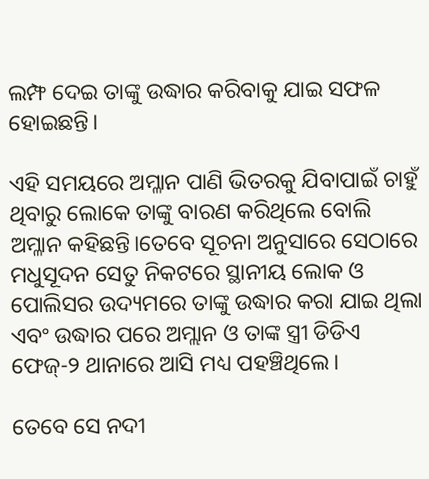ଲମ୍ଫ ଦେଇ ତାଙ୍କୁ ଉଦ୍ଧାର କରିବାକୁ ଯାଇ ସଫଳ ହୋଇଛନ୍ତି।

ଏହି ସମୟରେ ଅମ୍ଳାନ ପାଣି ଭିତରକୁ ଯିବାପାଇଁ ଚାହୁଁ ଥିବାରୁ ଲୋକେ ତାଙ୍କୁ ବାରଣ କରିଥିଲେ ବୋଲି ଅମ୍ଳାନ କହିଛନ୍ତି।ତେବେ ସୂଚନା ଅନୁସାରେ ସେଠାରେ ମଧୁସୂଦନ ସେତୁ ନିକଟରେ ସ୍ଥାନୀୟ ଲୋକ ଓ ପୋଲିସର ଉଦ୍ୟମରେ ତାଙ୍କୁ ଉଦ୍ଧାର କରା ଯାଇ ଥିଲା ଏବଂ ଉଦ୍ଧାର ପରେ ଅମ୍ଲାନ ଓ ତାଙ୍କ ସ୍ତ୍ରୀ ଡିଡିଏ ଫେଜ୍‌-୨ ଥାନାରେ ଆସି ମଧ୍ୟ ପହଞ୍ଚିଥିଲେ।

ତେବେ ସେ ନଦୀ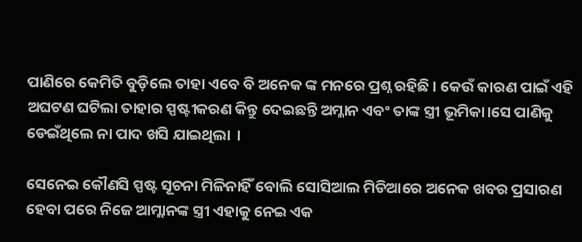ପାଣିରେ କେମିତି ବୁଡ଼ିଲେ ତାହା ଏବେ ବି ଅନେକ ଙ୍କ ମନରେ ପ୍ରଶ୍ନ ରହିଛି । କେଉଁ କାରଣ ପାଇଁ ଏହି ଅଘଟଣ ଘଟିଲା ତାହାର ସ୍ପଷ୍ଟୀକରଣ କିନ୍ତୁ ଦେଇଛନ୍ତି ଅମ୍ଳାନ ଏବଂ ତାଙ୍କ ସ୍ତ୍ରୀ ଭୂମିକା।ସେ ପାଣିକୁ ଡେଇଁଥିଲେ ନା ପାଦ ଖସି ଯାଇଥିଲା  ।

ସେନେଇ କୌଣସି ସ୍ପଷ୍ଟ ସୂଚନା ମିଳିନାହିଁ ବୋଲି ସୋସିଆଲ ମିଡିଆରେ ଅନେକ ଖବର ପ୍ରସାରଣ ହେବା ପରେ ନିଜେ ଆମ୍ଲାନଙ୍କ ସ୍ତ୍ରୀ ଏହାକୁ ନେଇ ଏକ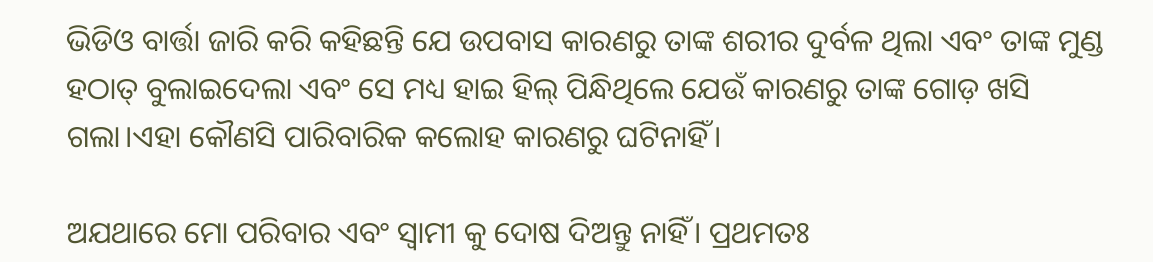ଭିଡିଓ ବାର୍ତ୍ତା ଜାରି କରି କହିଛନ୍ତି ଯେ ଉପବାସ କାରଣରୁ ତାଙ୍କ ଶରୀର ଦୁର୍ବଳ ଥିଲା ଏବଂ ତାଙ୍କ ମୁଣ୍ଡ ହଠାତ୍ ବୁଲାଇଦେଲା ଏବଂ ସେ ମଧ୍ୟ ହାଇ ହିଲ୍ ପିନ୍ଧିଥିଲେ ଯେଉଁ କାରଣରୁ ତାଙ୍କ ଗୋଡ଼ ଖସି ଗଲା।ଏହା କୌଣସି ପାରିବାରିକ କଲୋହ କାରଣରୁ ଘଟିନାହିଁ।

ଅଯଥାରେ ମୋ ପରିବାର ଏବଂ ସ୍ବାମୀ କୁ ଦୋଷ ଦିଅନ୍ତୁ ନାହିଁ। ପ୍ରଥମତଃ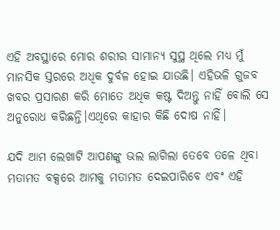ଏହି ଅବସ୍ଥାରେ ମୋର ଶରୀର ସାମାନ୍ୟ ସୁସ୍ଥ ଥିଲେ ମଧ୍ୟ ମୁଁ ମାନସିକ ସ୍ତରରେ ଅଧିକ ଦୁର୍ବଳ ହୋଇ ଯାଉଛି। ଏହିଭଳି ଗୁଜବ ଖବର ପ୍ରସାରଣ କରି ମୋତେ ଅଧିକ କଷ୍ଟ ଦିଅନ୍ତୁ ନାହିଁ ବୋଲି ସେ ଅନୁରୋଧ କରିଛନ୍ତି।ଏଥିରେ କାହାର କିଛି ଦୋଷ ନାହିଁ।

ଯଦି ଆମ ଲେଖାଟି ଆପଣଙ୍କୁ ଭଲ ଲାଗିଲା ତେବେ ତଳେ ଥିବା ମତାମତ ବକ୍ସରେ ଆମକୁ ମତାମତ ଦେଇପାରିବେ ଏବଂ ଏହି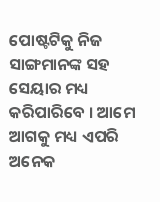ପୋଷ୍ଟଟିକୁ ନିଜ ସାଙ୍ଗମାନଙ୍କ ସହ ସେୟାର ମଧ୍ୟ କରିପାରିବେ । ଆମେ ଆଗକୁ ମଧ୍ୟ ଏପରି ଅନେକ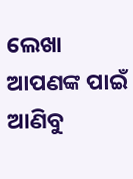ଲେଖା ଆପଣଙ୍କ ପାଇଁ ଆଣିବୁ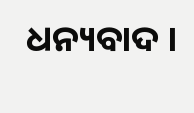ଧନ୍ୟବାଦ ।